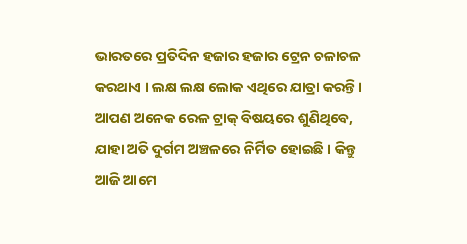ଭାରତରେ ପ୍ରତିଦିନ ହଜାର ହଜାର ଟ୍ରେନ ଚଳାଚଳ କରଥାଏ । ଲକ୍ଷ ଲକ୍ଷ ଲୋକ ଏଥିରେ ଯାତ୍ରା କରନ୍ତି । ଆପଣ ଅନେକ ରେଳ ଟ୍ରାକ୍ ବିଷୟରେ ଶୁଣିଥିବେ, ଯାହା ଅତି ଦୁର୍ଗମ ଅଞ୍ଚଳରେ ନିର୍ମିତ ହୋଇଛି । କିନ୍ତୁ ଆଜି ଆମେ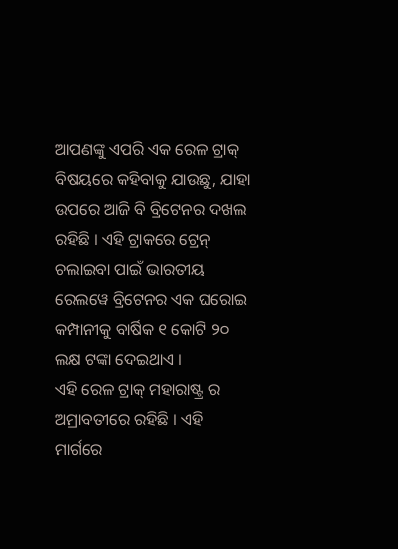ଆପଣଙ୍କୁ ଏପରି ଏକ ରେଳ ଟ୍ରାକ୍ ବିଷୟରେ କହିବାକୁ ଯାଉଛୁ, ଯାହା ଉପରେ ଆଜି ବି ବ୍ରିଟେନର ଦଖଲ ରହିଛି । ଏହି ଟ୍ରାକରେ ଟ୍ରେନ୍ ଚଲାଇବା ପାଇଁ ଭାରତୀୟ ରେଲୱେ ବ୍ରିଟେନର ଏକ ଘରୋଇ କମ୍ପାନୀକୁ ବାର୍ଷିକ ୧ କୋଟି ୨୦ ଲକ୍ଷ ଟଙ୍କା ଦେଇଥାଏ ।
ଏହି ରେଳ ଟ୍ରାକ୍ ମହାରାଷ୍ଟ୍ର ର ଅମ୍ରାବତୀରେ ରହିଛି । ଏହି ମାର୍ଗରେ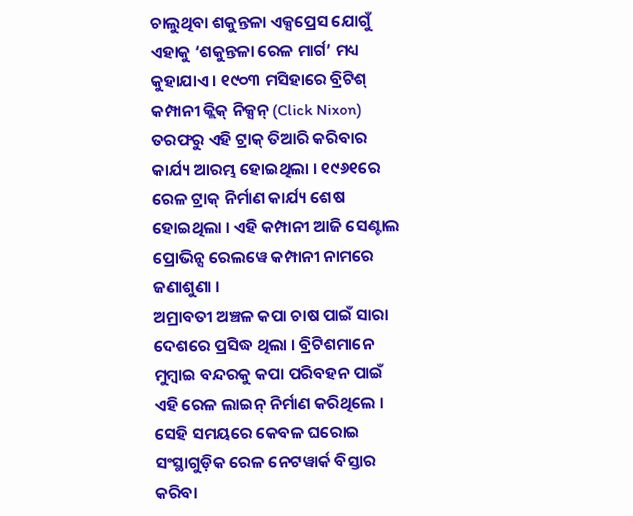ଚାଲୁଥିବା ଶକୁନ୍ତଳା ଏକ୍ସପ୍ରେସ ଯୋଗୁଁ ଏହାକୁ ‘ଶକୁନ୍ତଳା ରେଳ ମାର୍ଗ’ ମଧ୍ୟ କୁହାଯାଏ । ୧୯୦୩ ମସିହାରେ ବ୍ରିଟିଶ୍ କମ୍ପାନୀ କ୍ଲିକ୍ ନିକ୍ସନ୍ (Click Nixon) ତରଫରୁ ଏହି ଟ୍ରାକ୍ ତିଆରି କରିବାର କାର୍ଯ୍ୟ ଆରମ୍ଭ ହୋଇଥିଲା । ୧୯୬୧ରେ ରେଳ ଟ୍ରାକ୍ ନିର୍ମାଣ କାର୍ଯ୍ୟ ଶେଷ ହୋଇଥିଲା । ଏହି କମ୍ପାନୀ ଆଜି ସେଣ୍ଟାଲ ପ୍ରୋଭିନ୍ସ ରେଲୱେ କମ୍ପାନୀ ନାମରେ ଜଣାଶୁଣା ।
ଅମ୍ରାବତୀ ଅଞ୍ଚଳ କପା ଚାଷ ପାଇଁ ସାରା ଦେଶରେ ପ୍ରସିଦ୍ଧ ଥିଲା । ବ୍ରିଟିଶମାନେ ମୁମ୍ବାଇ ବନ୍ଦରକୁ କପା ପରିବହନ ପାଇଁ ଏହି ରେଳ ଲାଇନ୍ ନିର୍ମାଣ କରିଥିଲେ । ସେହି ସମୟରେ କେବଳ ଘରୋଇ ସଂସ୍ଥାଗୁଡ଼ିକ ରେଳ ନେଟୱାର୍କ ବିସ୍ତାର କରିବା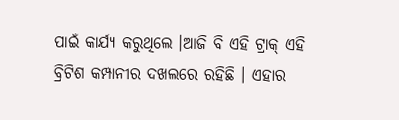ପାଇଁ କାର୍ଯ୍ୟ କରୁଥିଲେ ।ଆଜି ବି ଏହି ଟ୍ରାକ୍ ଏହି ବ୍ରିଟିଶ କମ୍ପାନୀର ଦଖଲରେ ରହିଛି । ଏହାର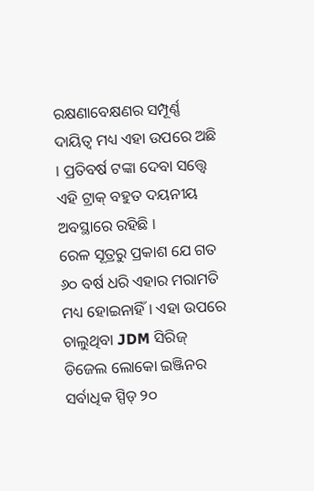ରକ୍ଷଣାବେକ୍ଷଣର ସମ୍ପୂର୍ଣ୍ଣ ଦାୟିତ୍ୱ ମଧ୍ୟ ଏହା ଉପରେ ଅଛି । ପ୍ରତିବର୍ଷ ଟଙ୍କା ଦେବା ସତ୍ତ୍ୱେ ଏହି ଟ୍ରାକ୍ ବହୁତ ଦୟନୀୟ ଅବସ୍ଥାରେ ରହିଛି ।
ରେଳ ସୂତ୍ରରୁ ପ୍ରକାଶ ଯେ ଗତ ୬୦ ବର୍ଷ ଧରି ଏହାର ମରାମତି ମଧ୍ୟ ହୋଇନାହିଁ । ଏହା ଉପରେ ଚାଲୁଥିବା JDM ସିରିଜ୍ ଡିଜେଲ ଲୋକୋ ଇଞ୍ଜିନର ସର୍ବାଧିକ ସ୍ପିଡ୍ ୨୦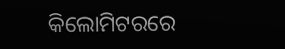କିଲୋମିଟରରେ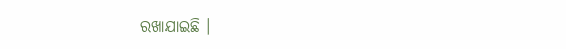ରଖାଯାଇଛି ।